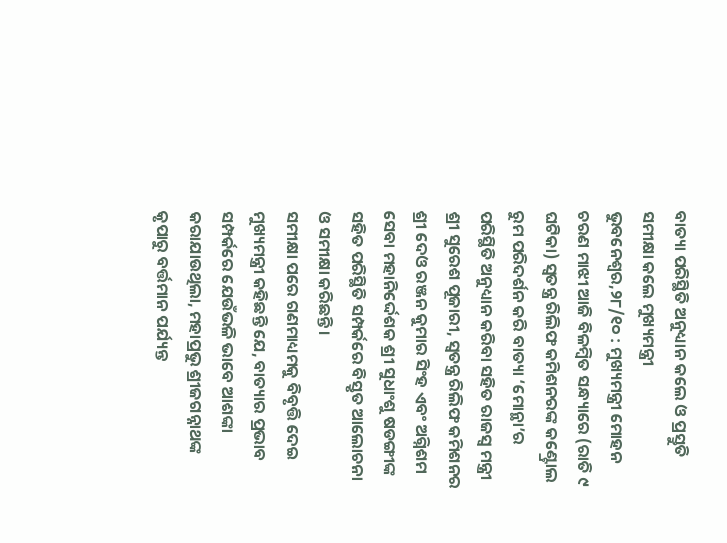ବାତ୍ୟା ପରିସ୍ଥିତି ଅନୁଧ୍ୟାନ କଲେ ଓ ପ୍ରସ୍ତୁତି ସମୀକ୍ଷା କଲେ ମୁଖ୍ୟମନ୍ତ୍ରୀ
ଭୁବନେଶ୍ୱର,୨୮/୧୦ : ମୁଖ୍ୟମନ୍ତ୍ରୀ ମୋହନ ଚରଣ ମାଝୀ ଆଜି ବିଳମ୍ୱିତ ସନ୍ଧ୍ୟାରେ (ରାତି ୯ ଘଟିକା) ସ୍ୱତନ୍ତ୍ର ରିଲିଫ କମିଶନରଙ୍କ କଣ୍ଟ୍ରୋଲ ରୁମ ପରିଦର୍ଶନ କରି ବାତ୍ୟା ‘ମୋନ୍ଥା’ର ପରିସ୍ଥିତି ଅନୁଧ୍ୟାନ କରିବା ସହିତ ରାଜସ୍ୱ ମନ୍ତ୍ରୀ ଶ୍ରୀ ସୁରେଶ ପୂଜାରୀ, ସ୍ୱତନ୍ତ୍ର ରିଲିଫ କମିଶନର ଶ୍ରୀ ଦେଓ ରଞ୍ଜନ କୁମାର ସିଂହ ଏବଂ ଅଗ୍ନିଶମ ସେବା ମହାନିର୍ଦ୍ଦେଶକ ଶ୍ରୀ ସୁଧାଂଶୁ ଷଡଙ୍ଗୀଙ୍କ ସହିତ ପରିସ୍ଥିତି ସମ୍ପର୍କରେ ବିସ୍ତୃତ ଆଲୋଚନା ଓ ସମୀକ୍ଷା କରିଛନ୍ତି ।
ସମୀକ୍ଷା ପରେ ଗଣମାଧ୍ୟମକୁ ବିବୃତ୍ତି ଦେଇ ମୁଖ୍ୟମନ୍ତ୍ରୀ କହିଛନ୍ତି ଯେ, ବାତ୍ୟାର ପ୍ରଭାବ ସମ୍ପର୍କରେ ଯେଉଁଭଳି ଭାବେ ଆଶଙ୍କା କରାଯାଉଥିଲା, ମହାପ୍ରଭୁ ଶ୍ରୀଜଗନ୍ନାଥଙ୍କ କୃପାରୁ ବର୍ତ୍ତମାନ ପର୍ଯ୍ୟନ୍ତ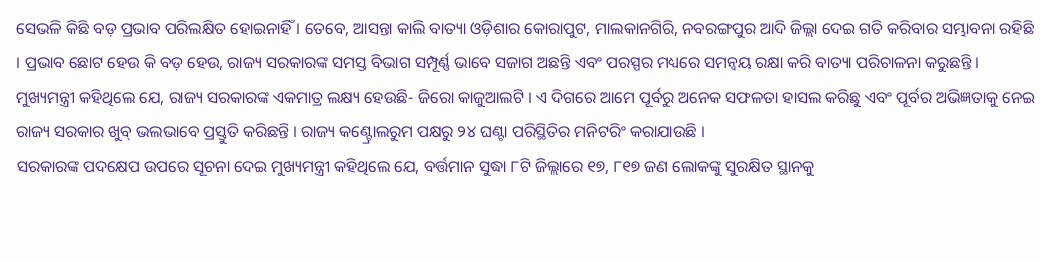ସେଭଳି କିଛି ବଡ଼ ପ୍ରଭାବ ପରିଲକ୍ଷିତ ହୋଇନାହିଁ । ତେବେ, ଆସନ୍ତା କାଲି ବାତ୍ୟା ଓଡ଼ିଶାର କୋରାପୁଟ, ମାଲକାନଗିରି, ନବରଙ୍ଗପୁର ଆଦି ଜିଲ୍ଲା ଦେଇ ଗତି କରିବାର ସମ୍ଭାବନା ରହିଛି । ପ୍ରଭାବ ଛୋଟ ହେଉ କି ବଡ଼ ହେଉ, ରାଜ୍ୟ ସରକାରଙ୍କ ସମସ୍ତ ବିଭାଗ ସମ୍ପୂର୍ଣ୍ଣ ଭାବେ ସଜାଗ ଅଛନ୍ତି ଏବଂ ପରସ୍ପର ମଧ୍ୟରେ ସମନ୍ୱୟ ରକ୍ଷା କରି ବାତ୍ୟା ପରିଚାଳନା କରୁଛନ୍ତି । ମୁଖ୍ୟମନ୍ତ୍ରୀ କହିଥିଲେ ଯେ, ରାଜ୍ୟ ସରକାରଙ୍କ ଏକମାତ୍ର ଲକ୍ଷ୍ୟ ହେଉଛି- ଜିରୋ କାଜୁଆଲଟି । ଏ ଦିଗରେ ଆମେ ପୂର୍ବରୁ ଅନେକ ସଫଳତା ହାସଲ କରିଛୁ ଏବଂ ପୂର୍ବର ଅଭିଜ୍ଞତାକୁ ନେଇ ରାଜ୍ୟ ସରକାର ଖୁବ୍ ଭଲଭାବେ ପ୍ରସ୍ତୁତି କରିଛନ୍ତି । ରାଜ୍ୟ କଣ୍ଟ୍ରୋଲରୁମ ପକ୍ଷରୁ ୨୪ ଘଣ୍ଟା ପରିସ୍ଥିତିର ମନିଟରିଂ କରାଯାଉଛି ।
ସରକାରଙ୍କ ପଦକ୍ଷେପ ଉପରେ ସୂଚନା ଦେଇ ମୁଖ୍ୟମନ୍ତ୍ରୀ କହିଥିଲେ ଯେ, ବର୍ତ୍ତମାନ ସୁଦ୍ଧା ୮ଟି ଜିଲ୍ଲାରେ ୧୭, ୮୧୭ ଜଣ ଲୋକଙ୍କୁ ସୁରକ୍ଷିତ ସ୍ଥାନକୁ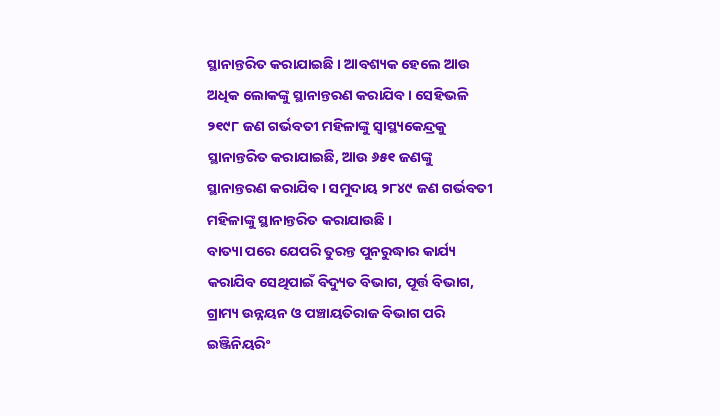ସ୍ଥାନାନ୍ତରିତ କରାଯାଇଛି । ଆବଶ୍ୟକ ହେଲେ ଆଉ ଅଧିକ ଲୋକଙ୍କୁ ସ୍ଥାନାନ୍ତରଣ କରାଯିବ । ସେହିଭଳି ୨୧୯୮ ଜଣ ଗର୍ଭବତୀ ମହିଳାଙ୍କୁ ସ୍ୱାସ୍ଥ୍ୟକେନ୍ଦ୍ରକୁ ସ୍ଥାନାନ୍ତରିତ କରାଯାଇଛି, ଆଉ ୬୫୧ ଜଣଙ୍କୁ ସ୍ଥାନାନ୍ତରଣ କରାଯିବ । ସମୁଦାୟ ୨୮୪୯ ଜଣ ଗର୍ଭବତୀ ମହିଳାଙ୍କୁ ସ୍ଥାନାନ୍ତରିତ କରାଯାଉଛି ।
ବାତ୍ୟା ପରେ ଯେପରି ତୁରନ୍ତ ପୁନରୁଦ୍ଧାର କାର୍ଯ୍ୟ କରାଯିବ ସେଥିପାଇଁ ବିଦ୍ୟୁତ ବିଭାଗ, ପୂର୍ତ୍ତ ବିଭାଗ, ଗ୍ରାମ୍ୟ ଉନ୍ନୟନ ଓ ପଞ୍ଚାୟତିରାଜ ବିଭାଗ ପରି ଇଞ୍ଜିନିୟରିଂ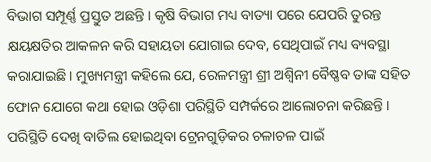ବିଭାଗ ସମ୍ପୂର୍ଣ୍ଣ ପ୍ରସ୍ତୁତ ଅଛନ୍ତି । କୃଷି ବିଭାଗ ମଧ୍ୟ ବାତ୍ୟା ପରେ ଯେପରି ତୁରନ୍ତ କ୍ଷୟକ୍ଷତିର ଆକଳନ କରି ସହାୟତା ଯୋଗାଇ ଦେବ, ସେଥିପାଇଁ ମଧ୍ୟ ବ୍ୟବସ୍ଥା କରାଯାଇଛି। ମୁଖ୍ୟମନ୍ତ୍ରୀ କହିଲେ ଯେ, ରେଳମନ୍ତ୍ରୀ ଶ୍ରୀ ଅଶ୍ୱିନୀ ବୈଷ୍ଣବ ତାଙ୍କ ସହିତ ଫୋନ ଯୋଗେ କଥା ହୋଇ ଓଡ଼ିଶା ପରିସ୍ଥିତି ସମ୍ପର୍କରେ ଆଲୋଚନା କରିଛନ୍ତି । ପରିସ୍ଥିତି ଦେଖି ବାତିଲ ହୋଇଥିବା ଟ୍ରେନଗୁଡ଼ିକର ଚଳାଚଳ ପାଇଁ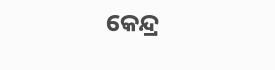କେନ୍ଦ୍ର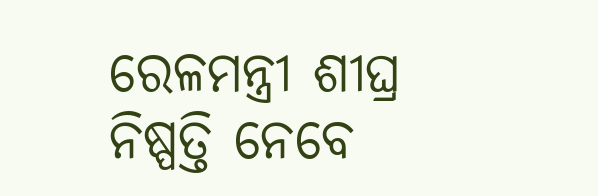ରେଳମନ୍ତ୍ରୀ ଶୀଘ୍ର ନିଷ୍ପତ୍ତି ନେବେ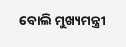ବୋଲି ମୁଖ୍ୟମନ୍ତ୍ରୀ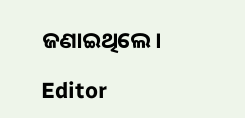ଜଣାଇଥିଲେ।

Editor